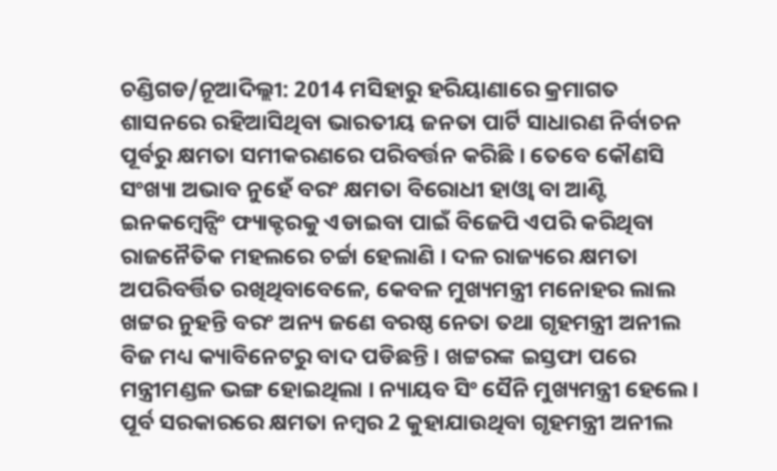ଚଣ୍ଡିଗଡ/ନୂଆଦିଲ୍ଲୀ: 2014 ମସିହାରୁ ହରିୟାଣାରେ କ୍ରମାଗତ ଶାସନରେ ରହିଆସିଥିବା ଭାରତୀୟ ଜନତା ପାର୍ଟି ସାଧାରଣ ନିର୍ବାଚନ ପୂର୍ବରୁ କ୍ଷମତା ସମୀକରଣରେ ପରିବର୍ତ୍ତନ କରିଛି । ତେବେ କୌଣସି ସଂଖ୍ୟା ଅଭାବ ନୁହେଁ ବରଂ କ୍ଷମତା ବିରୋଧୀ ହାଓ୍ବା ବା ଆଣ୍ଟି ଇନକମ୍ବେନ୍ସିଂ ଫ୍ୟାକ୍ଟରକୁ ଏଡାଇବା ପାଇଁ ବିଜେପି ଏପରି କରିଥିବା ରାଜନୈତିକ ମହଲରେ ଚର୍ଚ୍ଚା ହେଲାଣି । ଦଳ ରାଜ୍ୟରେ କ୍ଷମତା ଅପରିବର୍ତ୍ତିତ ରଖିଥିବାବେଳେ, କେବଳ ମୁଖ୍ୟମନ୍ତ୍ରୀ ମନୋହର ଲାଲ ଖଟ୍ଟର ନୁହନ୍ତି ବରଂ ଅନ୍ୟ ଜଣେ ବରଷ୍ଠ ନେତା ତଥା ଗୃହମନ୍ତ୍ରୀ ଅନୀଲ ବିଜ ମଧ୍ୟ କ୍ୟାବିନେଟରୁ ବାଦ ପଡିଛନ୍ତି । ଖଟ୍ଟରଙ୍କ ଇସ୍ତଫା ପରେ ମନ୍ତ୍ରୀମଣ୍ଡଳ ଭଙ୍ଗ ହୋଇଥିଲା । ନ୍ୟାୟବ ସିଂ ସୈନି ମୁଖ୍ୟମନ୍ତ୍ରୀ ହେଲେ । ପୂର୍ବ ସରକାରରେ କ୍ଷମତା ନମ୍ବର 2 କୁହାଯାଉଥିବା ଗୃହମନ୍ତ୍ରୀ ଅନୀଲ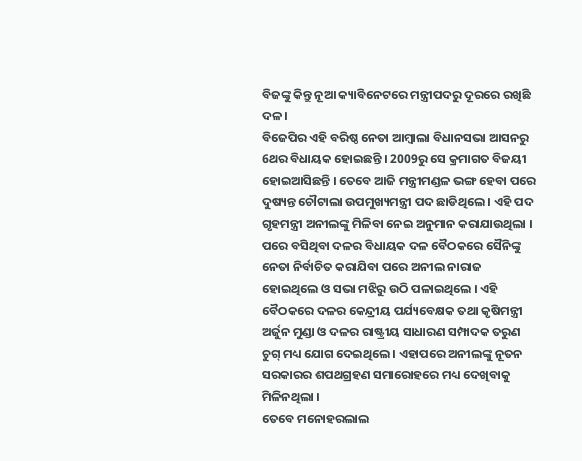ବିଜଙ୍କୁ କିନ୍ତୁ ନୂଆ କ୍ୟାବିନେଟରେ ମନ୍ତ୍ରୀପଦରୁ ଦୂରରେ ରଖିଛି ଦଳ ।
ବିଜେପିର ଏହି ବରିଷ୍ଠ ନେତା ଆମ୍ବାଲା ବିଧାନସଭା ଆସନରୁ 6ଥର ବିଧାୟକ ହୋଇଛନ୍ତି । 2009ରୁ ସେ କ୍ରମାଗତ ବିଜୟୀ ହୋଇଆସିଛନ୍ତି । ତେବେ ଆଜି ମନ୍ତ୍ରୀମଣ୍ଡଳ ଭଙ୍ଗ ହେବା ପରେ ଦୁଷ୍ୟନ୍ତ ଚୌଟାଲା ଉପମୁଖ୍ୟମନ୍ତ୍ରୀ ପଦ ଛାଡିଥିଲେ । ଏହି ପଦ ଗୃହମନ୍ତ୍ରୀ ଅନୀଲଙ୍କୁ ମିଳିବା ନେଇ ଅନୁମାନ କରାଯାଉଥିଲା । ପରେ ବସିଥିବା ଦଳର ବିଧାୟକ ଦଳ ବୈଠକରେ ସୈନିଙ୍କୁ ନେତା ନିର୍ବାଚିତ କରାଯିବା ପରେ ଅନୀଲ ନାରାଜ ହୋଇଥିଲେ ଓ ସଭା ମଝିରୁ ଉଠି ପଳାଇଥିଲେ । ଏହି ବୈଠକରେ ଦଳର କେନ୍ଦ୍ରୀୟ ପର୍ଯ୍ୟବେକ୍ଷକ ତଥା କୃଷିମନ୍ତ୍ରୀ ଅର୍ଜୁନ ମୁଣ୍ଡା ଓ ଦଳର ରାଷ୍ଟ୍ରୀୟ ସାଧାରଣ ସମ୍ପାଦକ ତରୁଣ ଚୁଗ୍ ମଧ୍ୟ ଯୋଗ ଦେଇଥିଲେ । ଏହାପରେ ଅନୀଲଙ୍କୁ ନୂତନ ସରକାରର ଶପଥଗ୍ରହଣ ସମାରୋହରେ ମଧ୍ୟ ଦେଖିବାକୁ ମିଳିନଥିଲା ।
ତେବେ ମନୋହରଲାଲ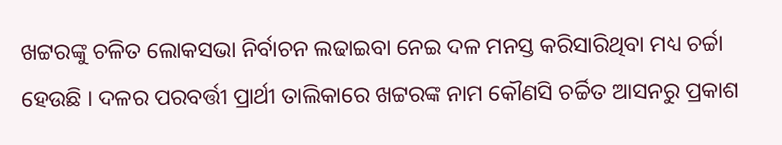ଖଟ୍ଟରଙ୍କୁ ଚଳିତ ଲୋକସଭା ନିର୍ବାଚନ ଲଢାଇବା ନେଇ ଦଳ ମନସ୍ତ କରିସାରିଥିବା ମଧ୍ୟ ଚର୍ଚ୍ଚା ହେଉଛି । ଦଳର ପରବର୍ତ୍ତୀ ପ୍ରାର୍ଥୀ ତାଲିକାରେ ଖଟ୍ଟରଙ୍କ ନାମ କୌଣସି ଚର୍ଚ୍ଚିତ ଆସନରୁ ପ୍ରକାଶ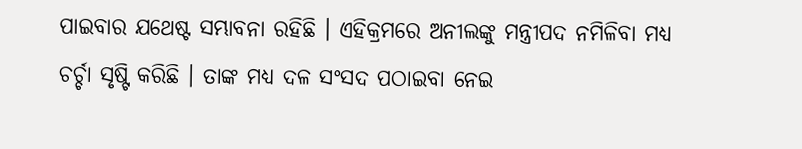ପାଇବାର ଯଥେଷ୍ଟ ସମ୍ଭାବନା ରହିଛି । ଏହିକ୍ରମରେ ଅନୀଲଙ୍କୁ ମନ୍ତ୍ରୀପଦ ନମିଳିବା ମଧ୍ୟ ଚର୍ଚ୍ଚା ସୃଷ୍ଟି କରିଛି । ତାଙ୍କ ମଧ୍ୟ ଦଳ ସଂସଦ ପଠାଇବା ନେଇ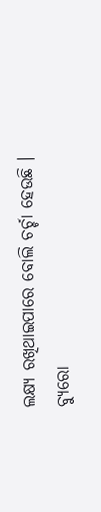ଲକ୍ଷ୍ୟ ରଖିଥାଇପାରେ ବୋଲି ଚର୍ଚ୍ଚା ହେଉଛି ।
ବ୍ୟୁରୋ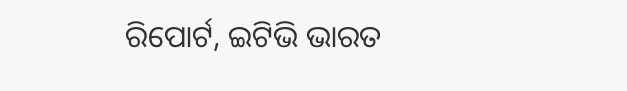ରିପୋର୍ଟ, ଇଟିଭି ଭାରତ